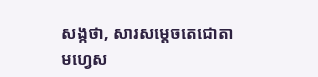សង្កថា, សារសម្តេចតេជោតាមហ្វេស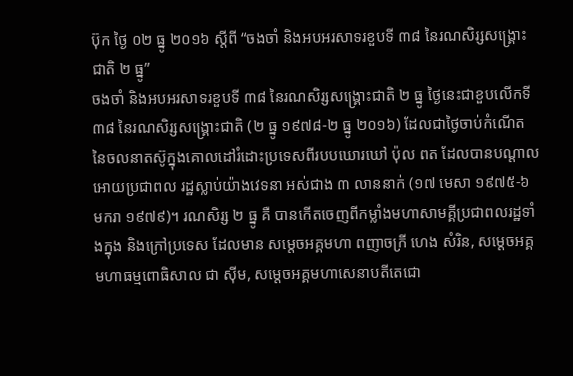ប៊ុក ថ្ងៃ ០២ ធ្នូ ២០១៦ ស្តីពី “ចងចាំ និងអបអរសាទរខួបទី ៣៨ នៃរណសិរ្សសង្គ្រោះជាតិ ២ ធ្នូ”
ចងចាំ និងអបអរសាទរខួបទី ៣៨ នៃរណសិរ្សសង្គ្រោះជាតិ ២ ធ្នូ ថ្ងៃនេះជាខួបលើកទី ៣៨ នៃរណសិរ្សសង្គ្រោះជាតិ (២ ធ្នូ ១៩៧៨-២ ធ្នូ ២០១៦) ដែលជាថ្ងៃចាប់កំណើត នៃចលនាតស៊ូក្នុងគោលដៅរំដោះប្រទេសពីរបបឃោរឃៅ ប៉ុល ពត ដែលបានបណ្តាលអោយប្រជាពល រដ្ឋស្លាប់យ៉ាងវេទនា អស់ជាង ៣ លាននាក់ (១៧ មេសា ១៩៧៥-៦ មករា ១៩៧៩)។ រណសិរ្ស ២ ធ្នូ គឺ បានកើតចេញពីកម្លាំងមហាសាមគ្គីប្រជាពលរដ្ឋទាំងក្នុង និងក្រៅប្រទេស ដែលមាន សម្តេចអគ្គមហា ពញាចក្រី ហេង សំរិន, សម្តេចអគ្គមហាធម្មពោធិសាល ជា ស៊ីម, សម្តេចអគ្គមហាសេនាបតីតេជោ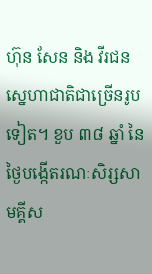ហ៊ុន សែន និង វីរជនស្នេហាជាតិជាច្រើនរូបទៀត។ ខួប ៣៨ ឆ្នាំ នៃថ្ងៃបង្កើតរណៈសិរ្សសាមគ្គីស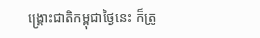ង្គ្រោះជាតិកម្ពុជាថ្ងៃនេះ ក៏ត្រូ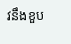វនឹងខួប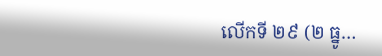លើកទី ២៩ (២ ធ្នូ…